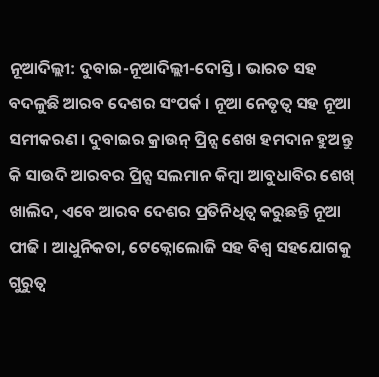ନୂଆଦିଲ୍ଲୀ: ଦୁବାଇ-ନୂଆଦିଲ୍ଲୀ-ଦୋସ୍ତି । ଭାରତ ସହ ବଦଳୁଛି ଆରବ ଦେଶର ସଂପର୍କ । ନୂଆ ନେତୃତ୍ବ ସହ ନୂଆ ସମୀକରଣ । ଦୁବାଇର କ୍ରାଉନ୍ ପ୍ରିନ୍ସ ଶେଖ ହମଦାନ ହୁଅନ୍ତୁ କି ସାଉଦି ଆରବର ପ୍ରିନ୍ସ ସଲମାନ କିମ୍ବା ଆବୁଧାବିର ଶେଖ୍ ଖାଲିଦ, ଏବେ ଆରବ ଦେଶର ପ୍ରତିନିଧିତ୍ବ କରୁଛନ୍ତି ନୂଆ ପୀଢି । ଆଧୁନିକତା, ଟେକ୍ନୋଲୋଜି ସହ ବିଶ୍ବ ସହଯୋଗକୁ ଗୁରୁତ୍ବ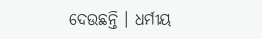ଦେଉଛନ୍ତି । ଧର୍ମୀୟ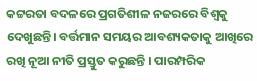କଟ୍ଟରତା ବଦଳରେ ପ୍ରଗତିଶୀଳ ନଜରରେ ବିଶ୍ବକୁ ଦେଖୁଛନ୍ତି। ବର୍ତ୍ତମାନ ସମୟର ଆବଶ୍ୟକତାକୁ ଆଖିରେ ରଖି ନୂଆ ନୀତି ପ୍ରସ୍ତୁତ କରୁଛନ୍ତି । ପାରମ୍ପରିକ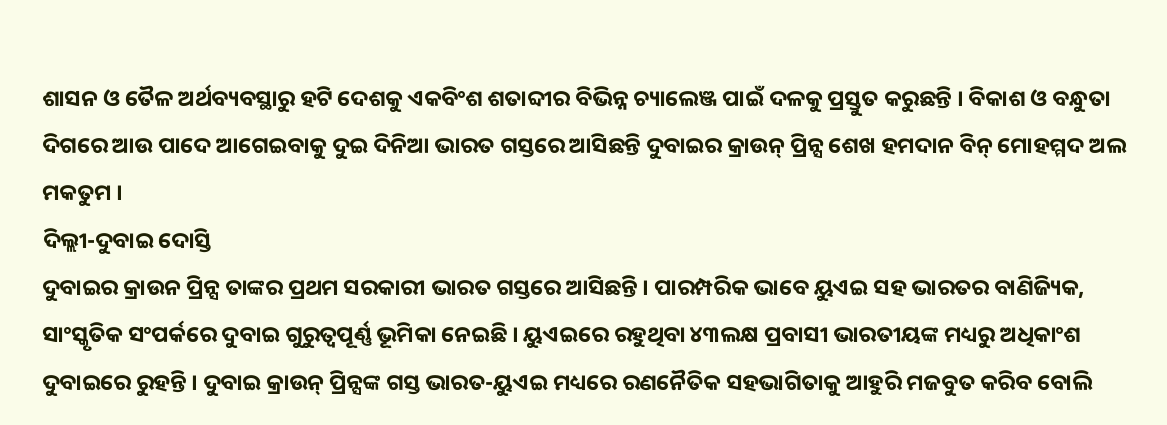ଶାସନ ଓ ତୈଳ ଅର୍ଥବ୍ୟବସ୍ଥାରୁ ହଟି ଦେଶକୁ ଏକବିଂଶ ଶତାବ୍ଦୀର ବିଭିନ୍ନ ଚ୍ୟାଲେଞ୍ଜ ପାଇଁ ଦଳକୁ ପ୍ରସ୍ତୁତ କରୁଛନ୍ତି । ବିକାଶ ଓ ବନ୍ଧୁତା ଦିଗରେ ଆଉ ପାଦେ ଆଗେଇବାକୁ ଦୁଇ ଦିନିଆ ଭାରତ ଗସ୍ତରେ ଆସିଛନ୍ତି ଦୁବାଇର କ୍ରାଉନ୍ ପ୍ରିନ୍ସ ଶେଖ ହମଦାନ ବିନ୍ ମୋହମ୍ମଦ ଅଲ ମକତୁମ ।
ଦିଲ୍ଲୀ-ଦୁବାଇ ଦୋସ୍ତି
ଦୁବାଇର କ୍ରାଉନ ପ୍ରିନ୍ସ ତାଙ୍କର ପ୍ରଥମ ସରକାରୀ ଭାରତ ଗସ୍ତରେ ଆସିଛନ୍ତି । ପାରମ୍ପରିକ ଭାବେ ୟୁଏଇ ସହ ଭାରତର ବାଣିଜ୍ୟିକ, ସାଂସ୍କୃତିକ ସଂପର୍କରେ ଦୁବାଇ ଗୁରୁତ୍ବପୂର୍ଣ୍ଣ ଭୂମିକା ନେଇଛି । ୟୁଏଇରେ ରହୁଥିବା ୪୩ଲକ୍ଷ ପ୍ରବାସୀ ଭାରତୀୟଙ୍କ ମଧ୍ୟରୁ ଅଧିକାଂଶ ଦୁବାଇରେ ରୁହନ୍ତି । ଦୁବାଇ କ୍ରାଉନ୍ ପ୍ରିନ୍ସଙ୍କ ଗସ୍ତ ଭାରତ-ୟୁଏଇ ମଧ୍ୟରେ ରଣନୈତିକ ସହଭାଗିତାକୁ ଆହୁରି ମଜବୁତ କରିବ ବୋଲି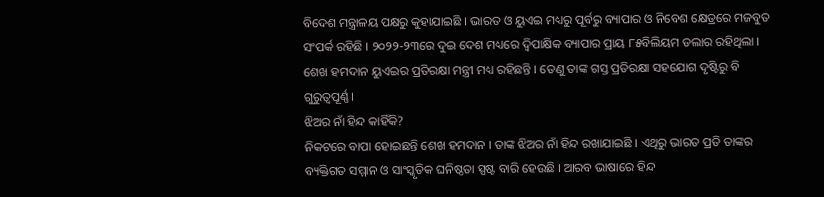ବିଦେଶ ମନ୍ତ୍ରାଳୟ ପକ୍ଷରୁ କୁହାଯାଇଛି । ଭାରତ ଓ ୟୁଏଇ ମଧ୍ୟରୁ ପୂର୍ବରୁ ବ୍ୟାପାର ଓ ନିବେଶ କ୍ଷେତ୍ରରେ ମଜବୁତ ସଂପର୍କ ରହିଛି । ୨୦୨୨-୨୩ରେ ଦୁଇ ଦେଶ ମଧ୍ୟରେ ଦ୍ବିପାକ୍ଷିକ ବ୍ୟାପାର ପ୍ରାୟ ୮୫ବିଲିୟମ ଡଲାର ରହିଥିଲା । ଶେଖ ହମଦାନ ୟୁଏଇର ପ୍ରତିରକ୍ଷା ମନ୍ତ୍ରୀ ମଧ୍ୟ ରହିଛନ୍ତି । ତେଣୁ ତାଙ୍କ ଗସ୍ତ ପ୍ରତିରକ୍ଷା ସହଯୋଗ ଦୃଷ୍ଟିରୁ ବି ଗୁରୁତ୍ବପୂର୍ଣ୍ଣ ।
ଝିଅର ନାଁ ହିନ୍ଦ କାହିଁକି?
ନିକଟରେ ବାପା ହୋଇଛନ୍ତି ଶେଖ ହମଦାନ । ତାଙ୍କ ଝିଅର ନାଁ ହିନ୍ଦ ରଖାଯାଇଛି । ଏଥିରୁ ଭାରତ ପ୍ରତି ତାଙ୍କର ବ୍ୟକ୍ତିଗତ ସମ୍ମାନ ଓ ସାଂସ୍କୃତିକ ଘନିଷ୍ଠତା ସ୍ପଷ୍ଟ ବାରି ହେଉଛି । ଆରବ ଭାଷାରେ ହିନ୍ଦ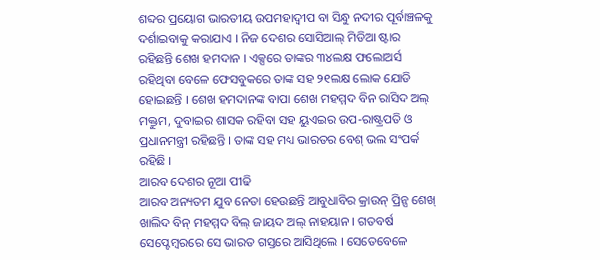ଶବ୍ଦର ପ୍ରୟୋଗ ଭାରତୀୟ ଉପମହାଦ୍ବୀପ ବା ସିନ୍ଧୁ ନଦୀର ପୂର୍ବାଞ୍ଚଳକୁ ଦର୍ଶାଇବାକୁ କରାଯାଏ । ନିଜ ଦେଶର ସୋସିଆଲ୍ ମିଡିଆ ଷ୍ଟାର ରହିଛନ୍ତି ଶେଖ ହମଦାନ । ଏକ୍ସରେ ତାଙ୍କର ୩୪ଲକ୍ଷ ଫଲୋଅର୍ସ ରହିଥିବା ବେଳେ ଫେସବୁକରେ ତାଙ୍କ ସହ ୨୧ଲକ୍ଷ ଲୋକ ଯୋଡି ହୋଇଛନ୍ତି । ଶେଖ ହମଦାନଙ୍କ ବାପା ଶେଖ ମହମ୍ମଦ ବିନ ରାସିଦ ଅଲ୍ ମକ୍ତୁମ, ଦୁବାଇର ଶାସକ ରହିବା ସହ ୟୁଏଇର ଉପ-ରାଷ୍ଟ୍ରପତି ଓ ପ୍ରଧାନମନ୍ତ୍ରୀ ରହିଛନ୍ତି । ତାଙ୍କ ସହ ମଧ୍ୟ ଭାରତର ବେଶ୍ ଭଲ ସଂପର୍କ ରହିଛି ।
ଆରବ ଦେଶର ନୂଆ ପୀଢି
ଆରବ ଅନ୍ୟତମ ଯୁବ ନେତା ହେଉଛନ୍ତି ଆବୁଧାବିର କ୍ରାଉନ୍ ପ୍ରିନ୍ସ ଶେଖ୍ ଖାଲିଦ ବିନ୍ ମହମ୍ମଦ ବିଲ୍ ଜାୟଦ ଅଲ୍ ନାହୟାନ । ଗତବର୍ଷ ସେପ୍ଟେମ୍ବରରେ ସେ ଭାରତ ଗସ୍ତରେ ଆସିଥିଲେ । ସେତେବେଳେ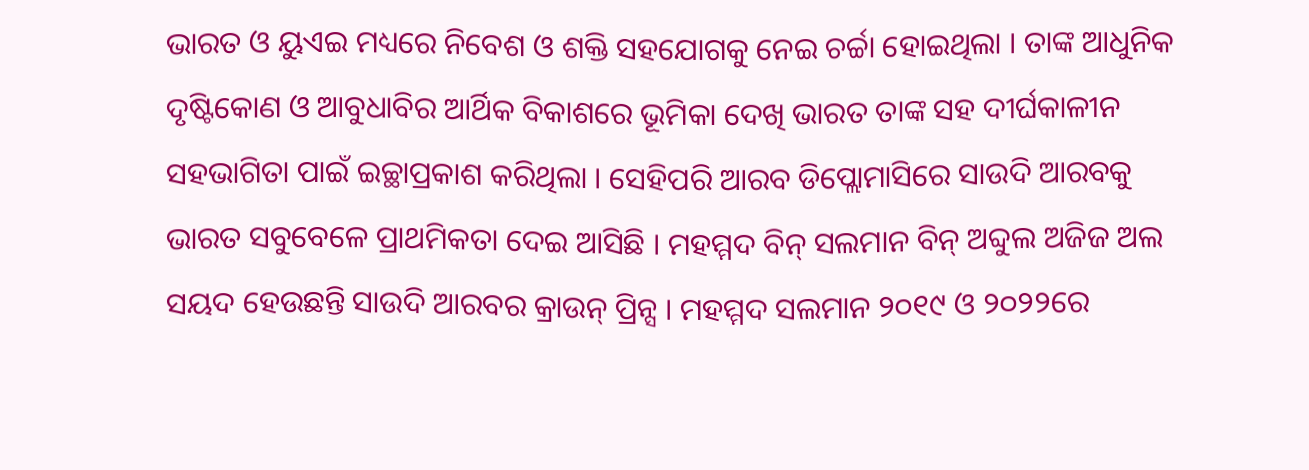ଭାରତ ଓ ୟୁଏଇ ମଧ୍ୟରେ ନିବେଶ ଓ ଶକ୍ତି ସହଯୋଗକୁ ନେଇ ଚର୍ଚ୍ଚା ହୋଇଥିଲା । ତାଙ୍କ ଆଧୁନିକ ଦୃଷ୍ଟିକୋଣ ଓ ଆବୁଧାବିର ଆର୍ଥିକ ବିକାଶରେ ଭୂମିକା ଦେଖି ଭାରତ ତାଙ୍କ ସହ ଦୀର୍ଘକାଳୀନ ସହଭାଗିତା ପାଇଁ ଇଚ୍ଛାପ୍ରକାଶ କରିଥିଲା । ସେହିପରି ଆରବ ଡିପ୍ଲୋମାସିରେ ସାଉଦି ଆରବକୁ ଭାରତ ସବୁବେଳେ ପ୍ରାଥମିକତା ଦେଇ ଆସିଛି । ମହମ୍ମଦ ବିନ୍ ସଲମାନ ବିନ୍ ଅବ୍ଦୁଲ ଅଜିଜ ଅଲ ସୟଦ ହେଉଛନ୍ତି ସାଉଦି ଆରବର କ୍ରାଉନ୍ ପ୍ରିନ୍ସ । ମହମ୍ମଦ ସଲମାନ ୨୦୧୯ ଓ ୨୦୨୨ରେ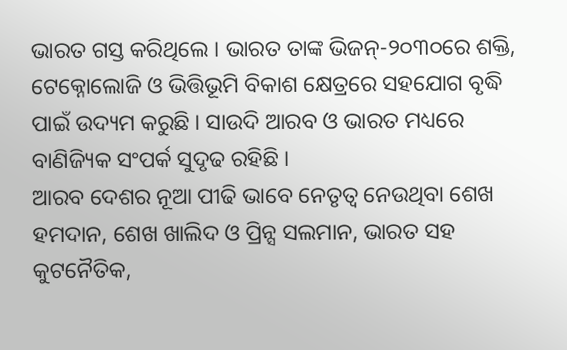ଭାରତ ଗସ୍ତ କରିଥିଲେ । ଭାରତ ତାଙ୍କ ଭିଜନ୍-୨୦୩୦ରେ ଶକ୍ତି, ଟେକ୍ନୋଲୋଜି ଓ ଭିତ୍ତିଭୂମି ବିକାଶ କ୍ଷେତ୍ରରେ ସହଯୋଗ ବୃଦ୍ଧି ପାଇଁ ଉଦ୍ୟମ କରୁଛି । ସାଉଦି ଆରବ ଓ ଭାରତ ମଧ୍ୟରେ ବାଣିଜ୍ୟିକ ସଂପର୍କ ସୁଦୃଢ ରହିଛି ।
ଆରବ ଦେଶର ନୂଆ ପୀଢି ଭାବେ ନେତୃତ୍ବ ନେଉଥିବା ଶେଖ ହମଦାନ, ଶେଖ ଖାଲିଦ ଓ ପ୍ରିନ୍ସ ସଲମାନ, ଭାରତ ସହ କୁଟନୈତିକ,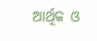ଆର୍ଥିକ ଓ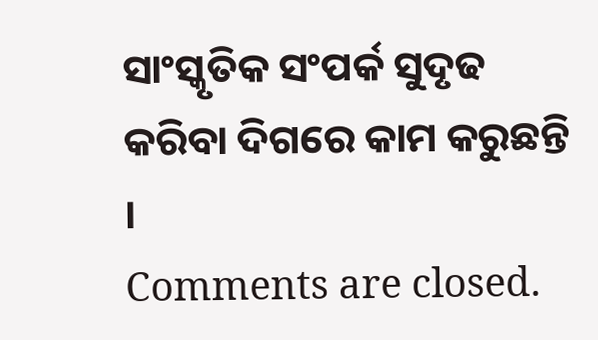ସାଂସ୍କୃତିକ ସଂପର୍କ ସୁଦୃଢ କରିବା ଦିଗରେ କାମ କରୁଛନ୍ତି ।
Comments are closed.